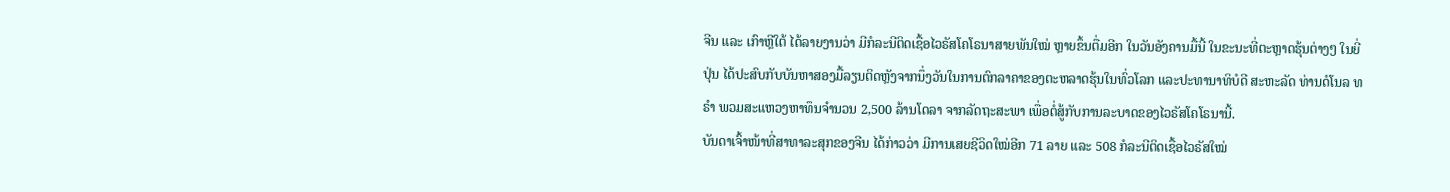ຈີນ ແລະ ເກົາຫຼີໃຕ້ ໄດ້ລາຍງານວ່າ ມີກໍລະນີຕິດເຊື້ອໄວຣັສໂຄໂຣນາສາຍພັນໃໝ່ ຫຼາຍຂຶ້ນຕື່ມອີກ ໃນວັນອັງຄານມື້ນີ້ ໃນຂະນະທີ່ຕະຫຼາດຮຸ້ນຕ່າງໆ ໃນຍີ່ປຸ່ນ ໄດ້ປະສົບກັບບັນຫາສອງມື້ລຽນຕິດຫຼັງຈາກນຶ່ງວັນໃນການຕົກລາຄາຂອງຕະຫລາດຮຸ້ນໃນທົ່ວໂລກ ແລະປະທານາທິບໍດີ ສະຫະລັດ ທ່ານດໍໂນລ ທຣຳ ພວມສະແຫວງຫາທຶນຈຳນວນ 2,500 ລ້ານໂດລາ ຈາກລັດຖະສະພາ ເພື່ອຕໍ່ສູ້ກັບການລະບາດຂອງໄວຣັສໂຄໂຣນານີ້.
ບັນດາເຈົ້າໜ້າທີ່ສາທາລະສຸກຂອງຈີນ ໄດ້ກ່າວວ່າ ມີການເສຍຊີວິດໃໝ່ອີກ 71 ລາຍ ແລະ 508 ກໍລະນີຕິດເຊື້ອໄວຣັສໃໝ່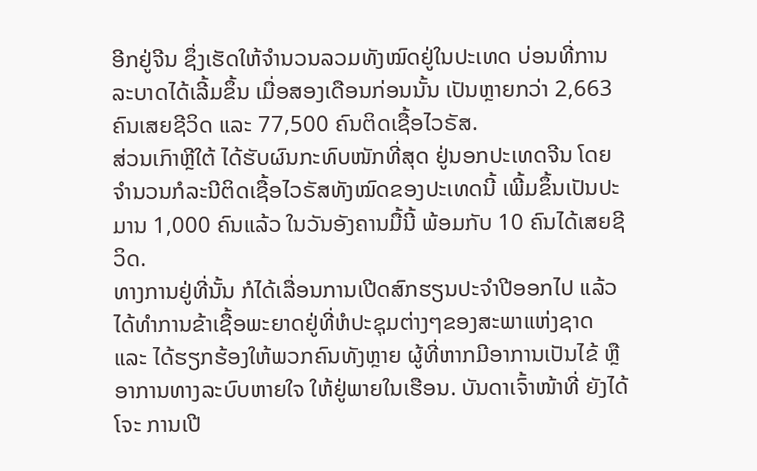ອີກຢູ່ຈີນ ຊຶ່ງເຮັດໃຫ້ຈຳນວນລວມທັງໝົດຢູ່ໃນປະເທດ ບ່ອນທີ່ການລະບາດໄດ້ເລີ້ມຂຶ້ນ ເມື່ອສອງເດືອນກ່ອນນັ້ນ ເປັນຫຼາຍກວ່າ 2,663 ຄົນເສຍຊີວິດ ແລະ 77,500 ຄົນຕິດເຊື້ອໄວຣັສ.
ສ່ວນເກົາຫຼີໃຕ້ ໄດ້ຮັບຜົນກະທົບໜັກທີ່ສຸດ ຢູ່ນອກປະເທດຈີນ ໂດຍຈຳນວນກໍລະນີຕິດເຊື້ອໄວຣັສທັງໝົດຂອງປະເທດນີ້ ເພີ້ມຂຶ້ນເປັນປະມານ 1,000 ຄົນແລ້ວ ໃນວັນອັງຄານມື້ນີ້ ພ້ອມກັບ 10 ຄົນໄດ້ເສຍຊີວິດ.
ທາງການຢູ່ທີ່ນັ້ນ ກໍໄດ້ເລື່ອນການເປີດສົກຮຽນປະຈຳປີອອກໄປ ແລ້ວໄດ້ທຳການຂ້າເຊື້ອພະຍາດຢູ່ທີ່ຫໍປະຊຸມຕ່າງໆຂອງສະພາແຫ່ງຊາດ ແລະ ໄດ້ຮຽກຮ້ອງໃຫ້ພວກຄົນທັງຫຼາຍ ຜູ້ທີ່ຫາກມີອາການເປັນໄຂ້ ຫຼື ອາການທາງລະບົບຫາຍໃຈ ໃຫ້ຢູ່ພາຍໃນເຮືອນ. ບັນດາເຈົ້າໜ້າທີ່ ຍັງໄດ້ໂຈະ ການເປີ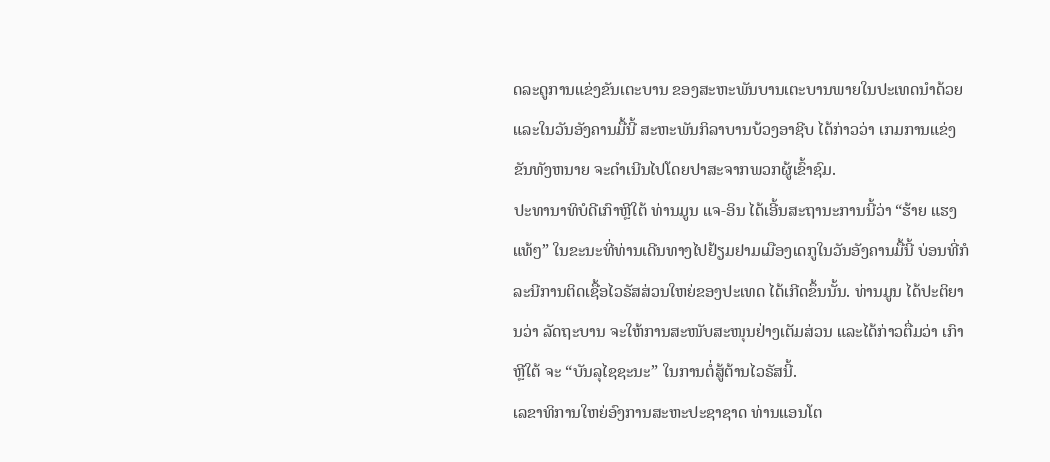ດລະດູການແຂ່ງຂັນເຕະບານ ຂອງສະຫະພັນບານເຕະບານພາຍໃນປະເທດນຳດ້ວຍ ແລະໃນວັນອັງຄານມື້ນີ້ ສະຫະພັນກິລາບານບ້ວງອາຊີບ ໄດ້ກ່າວວ່າ ເກມການແຂ່ງຂັນທັງຫນາຍ ຈະດຳເນີນໄປໂດຍປາສະຈາກພວກຜູ້ເຂົ້າຊົມ.
ປະທານາທິບໍດີເກົາຫຼີໃຕ້ ທ່ານມູນ ແຈ-ອິນ ໄດ້ເອີ້ນສະຖານະການນີ້ວ່າ “ຮ້າຍ ແຮງແທ້ໆ” ໃນຂະນະທີ່ທ່ານເດີນທາງໄປຢ້ຽມຢາມເມືອງເດກູໃນວັນອັງຄານມື້ນີ້ ບ່ອນທີ່ກໍລະນີການຕິດເຊື້ອໄວຣັສສ່ວນໃຫຍ່ຂອງປະເທດ ໄດ້ເກີດຂຶ້ນນັ້ນ. ທ່ານມູນ ໄດ້ປະຕິຍານວ່າ ລັດຖະບານ ຈະໃຫ້ການສະໜັບສະໜຸນຢ່າງເຕັມສ່ວນ ແລະໄດ້ກ່າວຕື່ມວ່າ ເກົາຫຼີໃຕ້ ຈະ “ບັນລຸໄຊຊະນະ” ໃນການຕໍ່ສູ້ຕ້ານໄວຣັສນີ້.
ເລຂາທິການໃຫຍ່ອົງການສະຫະປະຊາຊາດ ທ່ານແອນໂຕ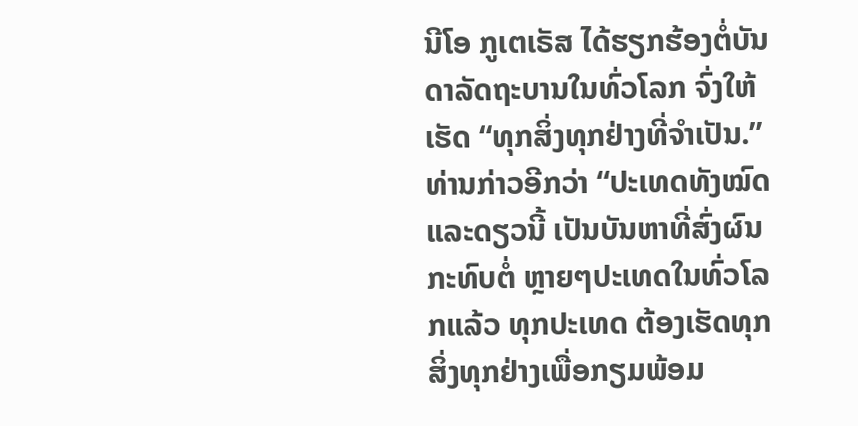ນີໂອ ກູເຕເຣັສ ໄດ້ຮຽກຮ້ອງຕໍ່ບັນດາລັດຖະບານໃນທົ່ວໂລກ ຈົ່ງໃຫ້ເຮັດ “ທຸກສິ່ງທຸກຢ່າງທີ່ຈຳເປັນ.”
ທ່ານກ່າວອີກວ່າ “ປະເທດທັງໝົດ ແລະດຽວນີ້ ເປັນບັນຫາທີ່ສົ່ງຜົນກະທົບຕໍ່ ຫຼາຍໆປະເທດໃນທົ່ວໂລກແລ້ວ ທຸກປະເທດ ຕ້ອງເຮັດທຸກສິ່ງທຸກຢ່າງເພື່ອກຽມພ້ອມ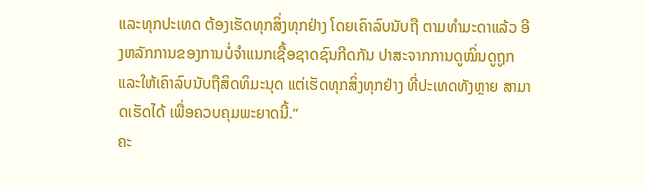ແລະທຸກປະເທດ ຕ້ອງເຮັດທຸກສິ່ງທຸກຢ່າງ ໂດຍເຄົາລົບນັບຖື ຕາມທຳມະດາແລ້ວ ອີງຫລັກການຂອງການບໍ່ຈຳແນກເຊື້ອຊາດຊົນກີດກັນ ປາສະຈາກການດູໝິ່ນດູຖູກ ແລະໃຫ້ເຄົາລົບນັບຖືສິດທິມະນຸດ ແຕ່ເຮັດທຸກສິ່ງທຸກຢ່າງ ທີ່ປະເທດທັງຫຼາຍ ສາມາດເຮັດໄດ້ ເພື່ອຄວບຄຸມພະຍາດນີ້.”
ຄະ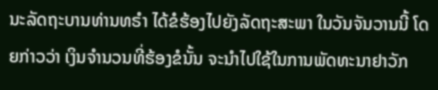ນະລັດຖະບານທ່ານທຣຳ ໄດ້ຂໍຮ້ອງໄປຍັງລັດຖະສະພາ ໃນວັນຈັນວານນີ້ ໂດຍກ່າວວ່າ ເງິນຈຳນວນທີ່ຮ້ອງຂໍນັ້ນ ຈະນຳໄປໃຊ້ໃນການພັດທະນາຢາວັກ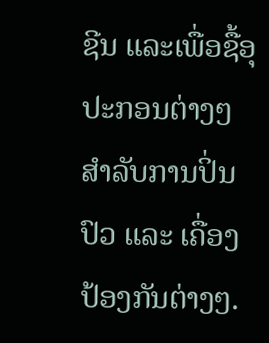ຊີນ ແລະເພື່ອຊື້ອຸປະກອນຕ່າງໆ ສຳລັບການປິ່ນປົວ ແລະ ເຄື່ອງປ້ອງກັນຕ່າງໆ.